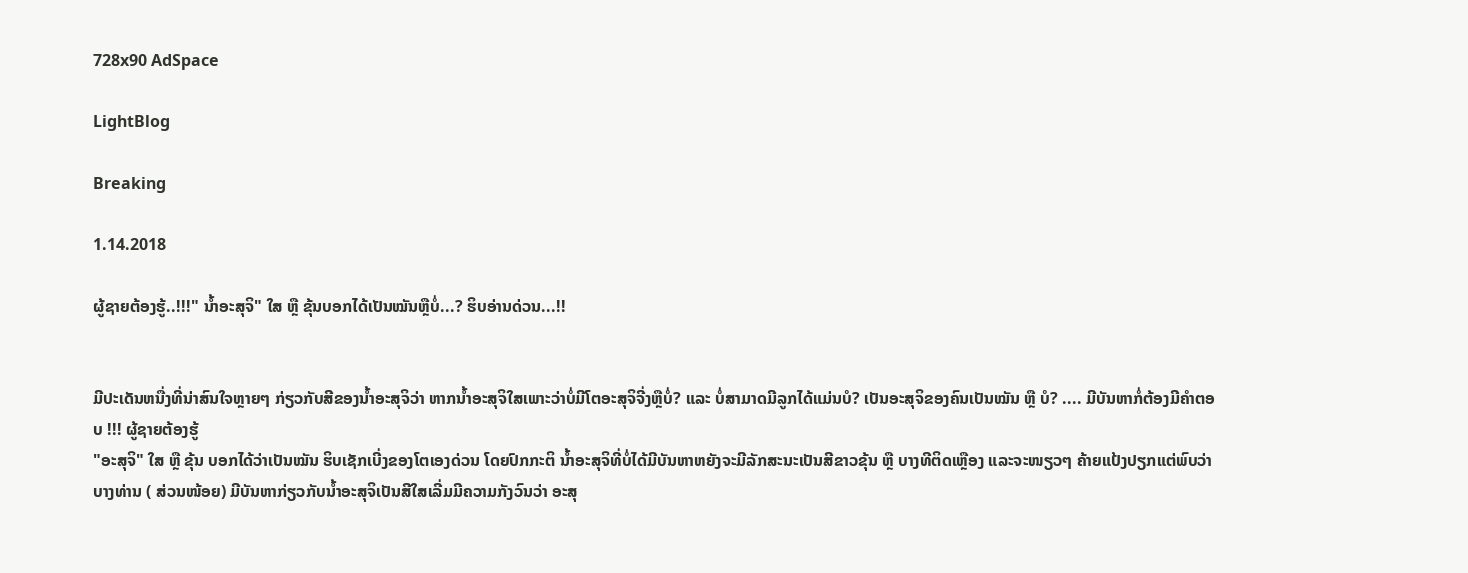728x90 AdSpace

LightBlog

Breaking

1.14.2018

ຜູ້ຊາຍຕ້ອງຮູ້..!!!" ນ້ຳອະສຸຈິ" ໃສ ຫຼື ຂຸ້ນບອກໄດ້ເປັນໝັນຫຼືບໍ່...? ຮິບອ່ານດ່ວນ...!!


ມີປະເດັນຫນື່ງທີ່ນ່າສົນໃຈຫຼາຍໆ ກ່ຽວກັບສີຂອງນ້ຳອະສຸຈິວ່າ ຫາກນ້ຳອະສຸຈິໃສເພາະວ່າບໍ່ມີໂຕອະສຸຈິຈີ່ງຫຼືບໍ່? ແລະ ບໍ່ສາມາດມີລູກໄດ້ແມ່ນບໍ? ເປັນອະສຸຈິຂອງຄົນເປັນໝັນ ຫຼື ບໍ? .... ມີບັນຫາກໍ່ຕ້ອງມີຄຳຕອບ !!! ຜູ້ຊາຍຕ້ອງຮູ້
"ອະສຸຈິ" ໃສ ຫຼື ຂຸ້ນ ບອກໄດ້ວ່າເປັນໝັນ ຮິບເຊັກເບີ່ງຂອງໂຕເອງດ່ວນ ໂດຍປົກກະຕິ ນ້ຳອະສຸຈິທີ່ບໍ່ໄດ້ມີບັນຫາຫຍັງຈະມີລັກສະນະເປັນສີຂາວຂຸ້ນ ຫຼື ບາງທີຕິດເຫຼືອງ ແລະຈະໜຽວໆ ຄ້າຍແປ້ງປຽກແຕ່ພົບວ່າບາງທ່ານ ( ສ່ວນໜ້ອຍ) ມີບັນຫາກ່ຽວກັບນ້ຳອະສຸຈິເປັນສີໃສເລີ່ມມີຄວາມກັງວົນວ່າ ອະສຸ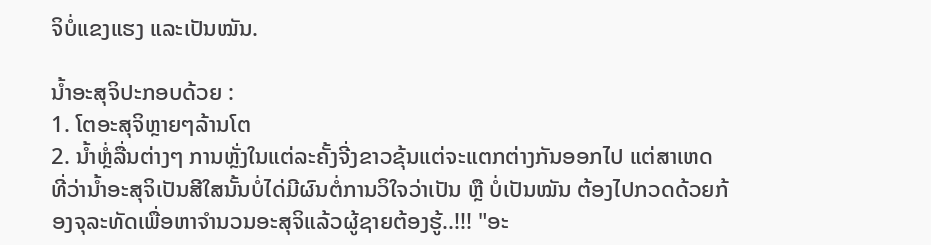ຈິບໍ່ແຂງແຮງ ແລະເປັນໝັນ.

ນ້ຳອະສຸຈິປະກອບດ້ວຍ :
1. ໂຕອະສຸຈິຫຼາຍໆລ້ານໂຕ
2. ນ້ຳຫຼໍ່ລື່ນຕ່າງໆ ການຫຼັ່ງໃນແຕ່ລະຄັ້ງຈີ່ງຂາວຂຸ້ນແຕ່ຈະແຕກຕ່າງກັນອອກໄປ ແຕ່ສາເຫດທີ່ວ່ານ້ຳອະສຸຈິເປັນສີໃສນັ້ນບໍ່ໄດ່ມີຜົນຕໍ່ການວິໃຈວ່າເປັນ ຫຼື ບໍ່ເປັນໝັນ ຕ້ອງໄປກວດດ້ວຍກ້ອງຈຸລະທັດເພື່ອຫາຈຳນວນອະສຸຈິແລ້ວຜູ້ຊາຍຕ້ອງຮູ້..!!! "ອະ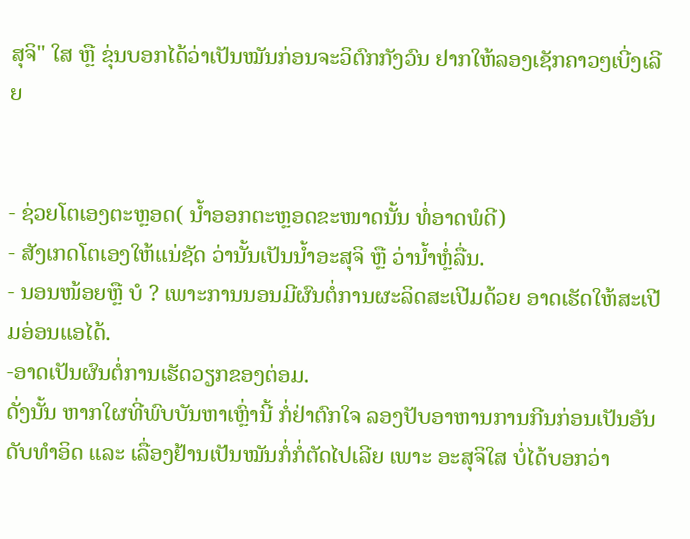ສຸຈິ" ໃສ ຫຼື ຂຸ່ນບອກໄດ້ວ່າເປັນໝັນກ່ອນຈະວິຕົກກັງວົນ ຢາກໃຫ້ລອງເຊັກຄາວໆເບີ່ງເລີຍ


- ຊ່ວຍໂຕເອງຕະຫຼອດ( ນ້ຳອອກຕະຫຼອດຂະໜາດນັ້ນ ທໍ່ອາດພໍດີ)
- ສັງເກດໂຕເອງໃຫ້ແນ່ຊັດ ວ່ານັ້ນເປັນນ້ຳອະສຸຈິ ຫຼື ວ່ານ້ຳຫຼໍ່ລື່ນ.
- ນອນໜ້ອຍຫຼື ບໍ ? ເພາະການນອນມີຜົນຕໍ່ການຜະລິດສະເປີມດ້ວຍ ອາດເຮັດໃຫ້ສະເປີມອ່ອນແອໄດ້.
-ອາດເປັນຜົນຕໍ່ການເຮັດວຽກຂອງຕ່ອມ.
ດັ່ງນັ້ນ ຫາກໃຜທີ່ພົບບັນຫາເຫຼົ່ານີ້ ກໍ່ຢ່າຕົກໃຈ ລອງປັບອາຫານການກີນກ່ອນເປັນອັນດັບທຳອິດ ແລະ ເລື່ອງຢ້ານເປັນໝັນກໍ່ກໍ່ຕັດໄປເລີຍ ເພາະ ອະສຸຈິໃສ ບໍ່ໄດ້ບອກວ່າ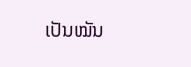ເປັນໝັນ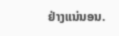ຢ່າງແນ່ນອນ.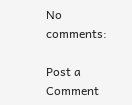No comments:

Post a Comment